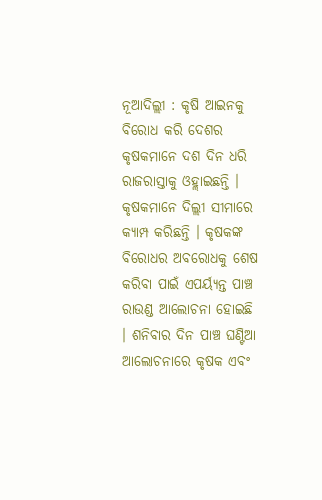ନୂଆଦିଲ୍ଲୀ : କୃଷି ଆଇନକୁ ବିରୋଧ କରି ଦେଶର କୃଷକମାନେ ଦଶ ଦିନ ଧରି ରାଜରାସ୍ତାକୁ ଓହ୍ଲାଇଛନ୍ତି । କୃଷକମାନେ ଦିଲ୍ଲୀ ସୀମାରେ କ୍ୟାମ୍ପ କରିଛନ୍ତି । କୃଷକଙ୍କ ବିରୋଧର ଅବରୋଧକୁ ଶେଷ କରିବା ପାଇଁ ଏପର୍ୟ୍ୟନ୍ତ ପାଞ୍ଚ ରାଉଣ୍ଡ ଆଲୋଚନା ହୋଇଛି । ଶନିବାର ଦିନ ପାଞ୍ଚ ଘଣ୍ଟିଆ ଆଲୋଚନାରେ କୃଷକ ଏବଂ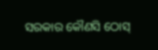ସରକାର କୌଣସି ଠୋସ୍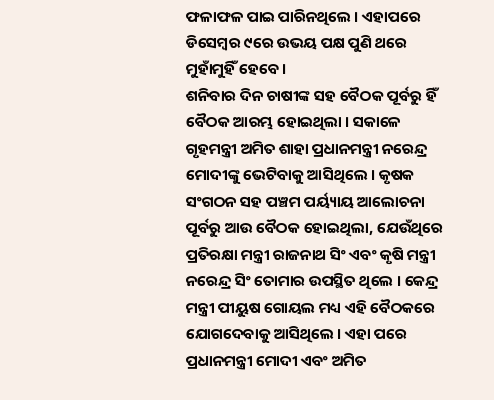ଫଳାଫଳ ପାଇ ପାରିନଥିଲେ । ଏହାପରେ ଡିସେମ୍ବର ୯ରେ ଉଭୟ ପକ୍ଷ ପୁଣି ଥରେ ମୁହାଁମୁହିଁ ହେବେ ।
ଶନିବାର ଦିନ ଚାଷୀଙ୍କ ସହ ବୈଠକ ପୂର୍ବରୁ ହିଁ ବୈଠକ ଆରମ୍ଭ ହୋଇଥିଲା । ସକାଳେ ଗୃହମନ୍ତ୍ରୀ ଅମିତ ଶାହା ପ୍ରଧାନମନ୍ତ୍ରୀ ନରେନ୍ଦ୍ର ମୋଦୀଙ୍କୁ ଭେଟିବାକୁ ଆସିଥିଲେ । କୃଷକ ସଂଗଠନ ସହ ପଞ୍ଚମ ପର୍ୟ୍ୟାୟ ଆଲୋଚନା ପୂର୍ବରୁ ଆଉ ବୈଠକ ହୋଇଥିଲା, ଯେଉଁଥିରେ ପ୍ରତିରକ୍ଷା ମନ୍ତ୍ରୀ ରାଜନାଥ ସିଂ ଏବଂ କୃଷି ମନ୍ତ୍ରୀ ନରେନ୍ଦ୍ର ସିଂ ତୋମାର ଉପସ୍ଥିତ ଥିଲେ । କେନ୍ଦ୍ର ମନ୍ତ୍ରୀ ପୀୟୁଷ ଗୋୟଲ ମଧ୍ୟ ଏହି ବୈଠକରେ ଯୋଗଦେବାକୁ ଆସିଥିଲେ । ଏହା ପରେ ପ୍ରଧାନମନ୍ତ୍ରୀ ମୋଦୀ ଏବଂ ଅମିତ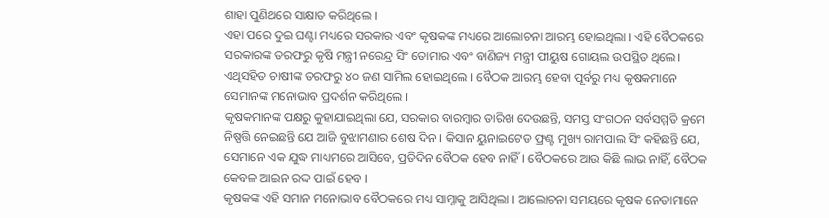ଶାହା ପୁଣିଥରେ ସାକ୍ଷାତ କରିଥିଲେ ।
ଏହା ପରେ ଦୁଇ ଘଣ୍ଟା ମଧ୍ୟରେ ସରକାର ଏବଂ କୃଷକଙ୍କ ମଧ୍ୟରେ ଆଲୋଚନା ଆରମ୍ଭ ହୋଇଥିଲା । ଏହି ବୈଠକରେ ସରକାରଙ୍କ ତରଫରୁ କୃଷି ମନ୍ତ୍ରୀ ନରେନ୍ଦ୍ର ସିଂ ତୋମାର ଏବଂ ବାଣିଜ୍ୟ ମନ୍ତ୍ରୀ ପୀୟୁଷ ଗୋୟଲ ଉପସ୍ଥିତ ଥିଲେ। ଏଥିସହିତ ଚାଷୀଙ୍କ ତରଫରୁ ୪୦ ଜଣ ସାମିଲ ହୋଇଥିଲେ । ବୈଠକ ଆରମ୍ଭ ହେବା ପୂର୍ବରୁ ମଧ୍ୟ କୃଷକମାନେ ସେମାନଙ୍କ ମନୋଭାବ ପ୍ରଦର୍ଶନ କରିଥିଲେ ।
କୃଷକମାନଙ୍କ ପକ୍ଷରୁ କୁହାଯାଇଥିଲା ଯେ, ସରକାର ବାରମ୍ବାର ତାରିଖ ଦେଉଛନ୍ତି, ସମସ୍ତ ସଂଗଠନ ସର୍ବସମ୍ମତି କ୍ରମେ ନିଷ୍ପତ୍ତି ନେଇଛନ୍ତି ଯେ ଆଜି ବୁଝାମଣାର ଶେଷ ଦିନ । କିସାନ ୟୁନାଇଟେଡ ଫ୍ରଣ୍ଟ ମୁଖ୍ୟ ରାମପାଲ ସିଂ କହିଛନ୍ତି ଯେ, ସେମାନେ ଏକ ଯୁଦ୍ଧ ମାଧ୍ୟମରେ ଆସିବେ, ପ୍ରତିଦିନ ବୈଠକ ହେବ ନାହିଁ । ବୈଠକରେ ଆଉ କିଛି ଲାଭ ନାହିଁ, ବୈଠକ କେବଳ ଆଇନ ରଦ୍ଦ ପାଇଁ ହେବ ।
କୃଷକଙ୍କ ଏହି ସମାନ ମନୋଭାବ ବୈଠକରେ ମଧ୍ୟ ସାମ୍ନାକୁ ଆସିଥିଲା । ଆଲୋଚନା ସମୟରେ କୃଷକ ନେତାମାନେ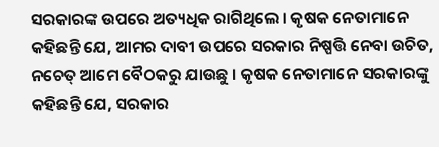ସରକାରଙ୍କ ଉପରେ ଅତ୍ୟଧିକ ରାଗିଥିଲେ । କୃଷକ ନେତାମାନେ କହିଛନ୍ତି ଯେ, ଆମର ଦାବୀ ଉପରେ ସରକାର ନିଷ୍ପତ୍ତି ନେବା ଉଚିତ, ନଚେତ୍ ଆମେ ବୈଠକରୁ ଯାଉଛୁ । କୃଷକ ନେତାମାନେ ସରକାରଙ୍କୁ କହିଛନ୍ତି ଯେ, ସରକାର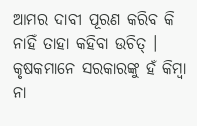ଆମର ଦାବୀ ପୂରଣ କରିବ କି ନାହିଁ ତାହା କହିବା ଉଚିତ୍ । କୃଷକମାନେ ସରକାରଙ୍କୁ ହଁ କିମ୍ବା ନା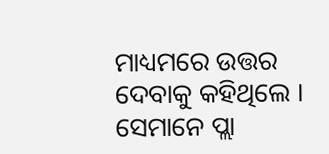ମାଧ୍ୟମରେ ଉତ୍ତର ଦେବାକୁ କହିଥିଲେ । ସେମାନେ ପ୍ଲା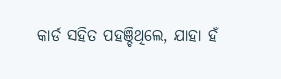କାର୍ଡ ସହିତ ପହଞ୍ଚିଥିଲେ, ଯାହା ହଁ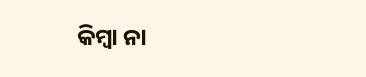କିମ୍ବା ନା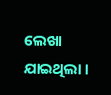ଲେଖା ଯାଇଥିଲା ।